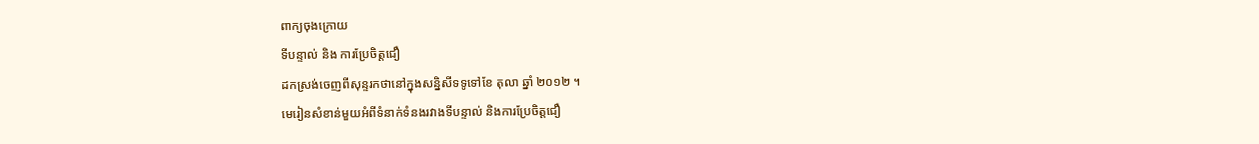ពាក្យចុងក្រោយ
ទីបន្ទាល់ និង ការប្រែចិត្តជឿ
ដកស្រង់ចេញពីសុន្ទរកថានៅក្នុងសន្និសីទទូទៅខែ តុលា ឆ្នាំ ២០១២ ។
មេរៀនសំខាន់មួយអំពីទំនាក់ទំនងរវាងទីបន្ទាល់ និងការប្រែចិត្តជឿ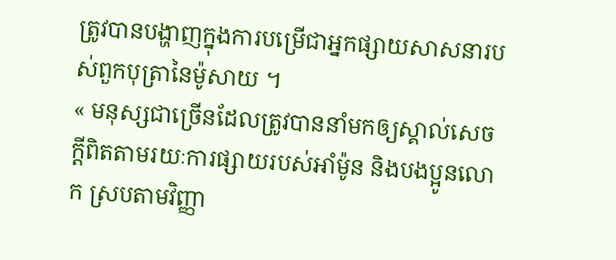ត្រូវបានបង្ហាញក្នុងការបម្រើជាអ្នកផ្សាយសាសនារបស់ពួកបុត្រានៃម៉ូសាយ ។
« មនុស្សជាច្រើនដែលត្រូវបាននាំមកឲ្យស្គាល់សេចក្ដីពិតតាមរយៈការផ្សាយរបស់អាំម៉ូន និងបងប្អូនលោក ស្របតាមវិញ្ញា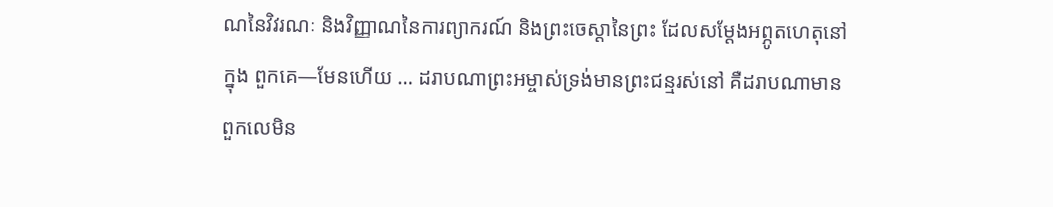ណនៃវិវរណៈ និងវិញ្ញាណនៃការព្យាករណ៍ និងព្រះចេស្ដានៃព្រះ ដែលសម្ដែងអព្ភូតហេតុនៅក្នុង ពួកគេ—មែនហើយ … ដរាបណាព្រះអម្ចាស់ទ្រង់មានព្រះជន្មរស់នៅ គឺដរាបណាមានពួកលេមិន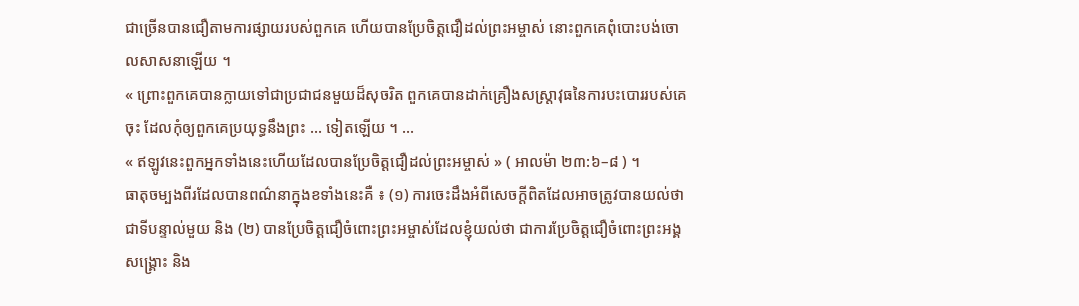ជាច្រើនបានជឿតាមការផ្សាយរបស់ពួកគេ ហើយបានប្រែចិត្តជឿដល់ព្រះអម្ចាស់ នោះពួកគេពុំបោះបង់ចោលសាសនាឡើយ ។
« ព្រោះពួកគេបានក្លាយទៅជាប្រជាជនមួយដ៏សុចរិត ពួកគេបានដាក់គ្រឿងសស្ត្រាវុធនៃការបះបោររបស់គេចុះ ដែលកុំឲ្យពួកគេប្រយុទ្ធនឹងព្រះ … ទៀតឡើយ ។ …
« ឥឡូវនេះពួកអ្នកទាំងនេះហើយដែលបានប្រែចិត្តជឿដល់ព្រះអម្ចាស់ » ( អាលម៉ា ២៣:៦–៨ ) ។
ធាតុចម្បងពីរដែលបានពណ៌នាក្នុងខទាំងនេះគឺ ៖ (១) ការចេះដឹងអំពីសេចក្ដីពិតដែលអាចត្រូវបានយល់ថា ជាទីបន្ទាល់មួយ និង (២) បានប្រែចិត្តជឿចំពោះព្រះអម្ចាស់ដែលខ្ញុំយល់ថា ជាការប្រែចិត្តជឿចំពោះព្រះអង្គសង្គ្រោះ និង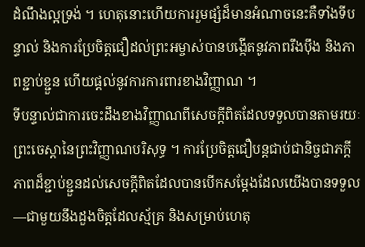ដំណឹងល្អទ្រង់ ។ ហេតុនោះហើយការរួមផ្សំដ៏មានអំណាចនេះគឺទាំងទីបន្ទាល់ និងការប្រែចិត្តជឿដល់ព្រះអម្ចាស់បានបង្កើតនូវភាពរឹងប៉ឹង និងភាពខ្ជាប់ខ្ជួន ហើយផ្ដល់នូវការការពារខាងវិញ្ញាណ ។
ទីបន្ទាល់ជាការចេះដឹងខាងវិញ្ញាណពីសេចក្ដីពិតដែលទទួលបានតាមរយៈព្រះចេស្ដានៃព្រះវិញ្ញាណបរិសុទ្ធ ។ ការប្រែចិត្តជឿបន្តជាប់ជានិច្ចជាភក្ដីភាពដ៏ខ្ជាប់ខ្ជួនដល់សេចក្ដីពិតដែលបានបើកសម្ដែងដែលយើងបានទទួល—ជាមួយនឹងដួងចិត្តដែលស្ម័គ្រ និងសម្រាប់ហេតុ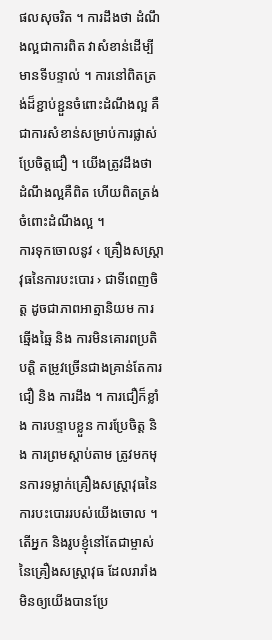ផលសុចរិត ។ ការដឹងថា ដំណឹងល្អជាការពិត វាសំខាន់ដើម្បីមានទីបន្ទាល់ ។ ការនៅពិតត្រង់ដ៏ខ្ជាប់ខ្ជួនចំពោះដំណឹងល្អ គឺជាការសំខាន់សម្រាប់ការផ្លាស់ប្រែចិត្តជឿ ។ យើងត្រូវដឹងថា ដំណឹងល្អគឺពិត ហើយពិតត្រង់ចំពោះដំណឹងល្អ ។
ការទុកចោលនូវ ‹ គ្រឿងសស្ត្រាវុធនៃការបះបោរ › ជាទីពេញចិត្ត ដូចជាភាពអាត្មានិយម ការឆ្មើងឆ្មៃ និង ការមិនគោរពប្រតិបត្តិ តម្រូវច្រើនជាងគ្រាន់តែការជឿ និង ការដឹង ។ ការជឿក៏ខ្លាំង ការបន្ទាបខ្លួន ការប្រែចិត្ត និង ការព្រមស្ដាប់តាម ត្រូវមកមុនការទម្លាក់គ្រឿងសស្ត្រាវុធនៃការបះបោររបស់យើងចោល ។ តើអ្នក និងរូបខ្ញុំនៅតែជាម្ចាស់នៃគ្រឿងសស្ត្រាវុធ ដែលរារាំងមិនឲ្យយើងបានប្រែ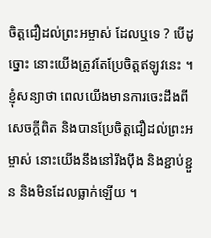ចិត្តជឿដល់ព្រះអម្ចាស់ ដែលឬទេ ? បើដូច្នោះ នោះយើងត្រូវតែប្រែចិត្តឥឡូវនេះ ។
ខ្ញុំសន្យាថា ពេលយើងមានការចេះដឹងពីសេចក្ដីពិត និងបានប្រែចិត្តជឿដល់ព្រះអម្ចាស់ នោះយើងនឹងនៅរឹងប៉ឹង និងខ្ជាប់ខ្ជួន និងមិនដែលធ្លាក់ឡើយ ។